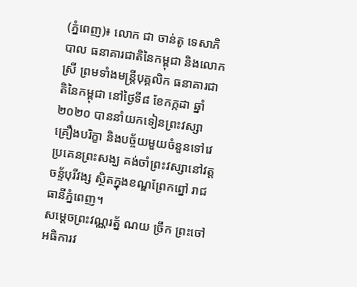(ភ្នំពេញ)៖ លោក ជា ចាន់តូ ទេសាភិបាល ធនាគារជាតិនៃកម្ពុជា និងលោកស្រី ព្រមទាំងមន្ត្រីបុគ្គលិក ធនាគារជាតិនៃកម្ពុជា នៅថ្ងៃទី៨ ខែកក្កដា ឆ្នាំ២០២០ បាននាំយកទៀនព្រះវស្សា គ្រឿងបរិក្ខា និងបច្ច័យមួយចំនួនទៅវេប្រគេនព្រះសង្ឃ គង់ចាំព្រះវស្សានៅវត្តចន្ទ័បុរីវង្ស ស្ថិតក្នុងខណ្ឌព្រែកព្នៅ រាជធានីភ្នំពេញ។
សម្ដេចព្រះវណ្ណរត្ន័ ណយ ច្រឹក ព្រះចៅអធិការវ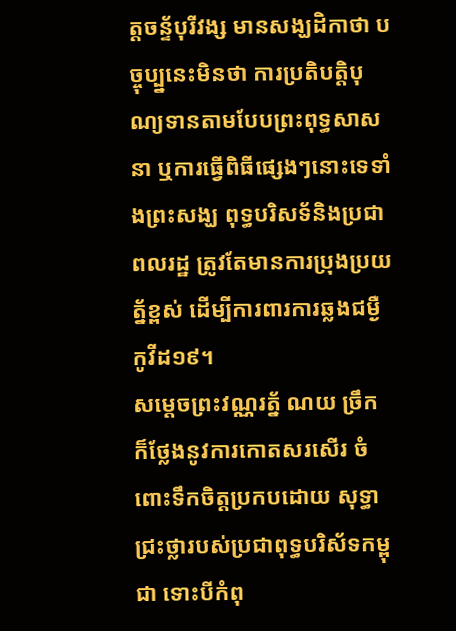ត្តចន្ទ័បុរីវង្ស មានសង្ឃដិកាថា បច្ចុប្ប្ននេះមិនថា ការប្រតិបត្តិបុណ្យទានតាមបែបព្រះពុទ្ធសាសនា ឬការធ្វើពិធីផ្សេងៗនោះទេទាំងព្រះសង្ឃ ពុទ្ធបរិសទ័និងប្រជាពលរដ្ឋ ត្រូវតែមានការប្រុងប្រយត្ន័ខ្ពស់ ដើម្បីការពារការឆ្លងជម្ងឺកូវីដ១៩។
សម្ដេចព្រះវណ្ណរត្ន័ ណយ ច្រឹក ក៏ថ្លែងនូវការកោតសរសើរ ចំពោះទឹកចិត្តប្រកបដោយ សុទ្ធាជ្រះថ្លារបស់ប្រជាពុទ្ធបរិស័ទកម្ពុជា ទោះបីកំពុ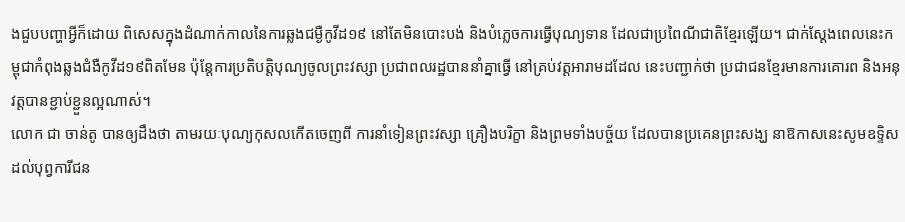ងជួបបញ្ហាអ្វីក៏ដោយ ពិសេសក្នុងដំណាក់កាលនៃការឆ្លងជម្ងឺកូវីដ១៩ នៅតែមិនបោះបង់ និងបំភ្លេចការធ្វើបុណ្យទាន ដែលជាប្រពៃណីជាតិខ្មែរឡើយ។ ជាក់ស្ដែងពេលនេះកម្ពុជាកំពុងឆ្លងជំងឺកូវីដ១៩ពិតមែន ប៉ុន្ដែការប្រតិបត្តិបុណ្យចូលព្រះវស្សា ប្រជាពលរដ្ឋបាននាំគ្នាធ្វើ នៅគ្រប់វត្តអារាមដដែល នេះបញ្ជាក់ថា ប្រជាជនខ្មែរមានការគោរព និងអនុវត្តបានខ្ជាប់ខ្ជួនល្អណាស់។
លោក ជា ចាន់តូ បានឲ្យដឹងថា តាមរយៈបុណ្យកុសលកើតចេញពី ការនាំទៀនព្រះវស្សា គ្រឿងបរិក្ខា និងព្រមទាំងបច្ច័យ ដែលបានប្រគេនព្រះសង្ឃ នាឱកាសនេះសូមឧទ្ទិស ដល់បុព្វការីជន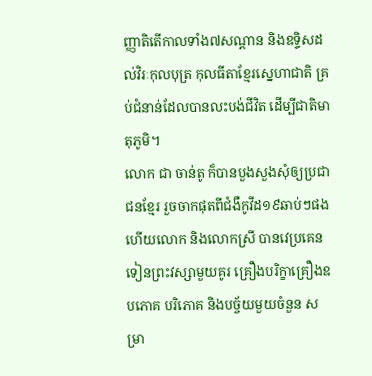ញ្ញាតិតើកាលទាំង៧សណ្ដាន និងឧទ្ទិសដល់វិរៈកុលបុត្រ កុលធីតាខ្មែរស្នេហាជាតិ គ្រប់ជំនាន់ដែលបានលះបង់ជីវិត ដើម្បីជាតិមាតុភូមិ។
លោក ជា ចាន់តូ ក៏បានបួងសួងសុំឲ្យប្រជាជនខ្មែរ រួចចាកផុតពីជំងឺកូវីដ១៩ឆាប់ៗផង ហើយលោក និងលោកស្រី បានវេប្រគេនទៀនព្រះវស្សាមួយគូរ គ្រឿងបរិក្ខាគ្រឿងឧបភោគ បរិភោគ និងបច្ច័យមួយចំនួន សម្រា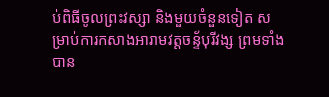ប់ពិធីចូលព្រះវស្សា និងមួយចំនួនទៀត សម្រាប់ការកសាងអារាមវត្តចន្ទ័បុរីវង្ស ព្រមទាំងបាន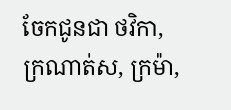ចែកជូនជា ថវិកា, ក្រណាត់ស, ក្រម៉ា,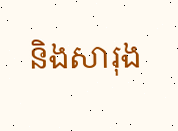និងសារុង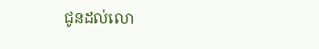ជូនដល់លោ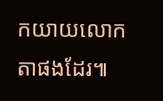កយាយលោកតាផងដែរ៕